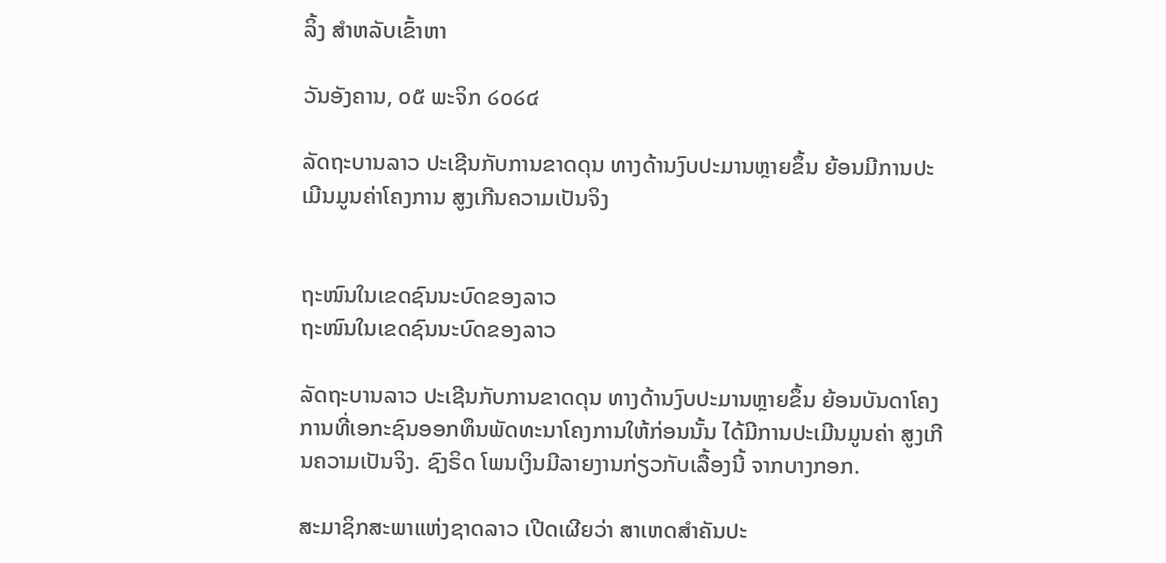ລິ້ງ ສຳຫລັບເຂົ້າຫາ

ວັນອັງຄານ, ໐໕ ພະຈິກ ໒໐໒໔

ລັດຖະບານລາວ ປະເຊີນກັບການຂາດດຸນ ທາງດ້ານງົບປະມານຫຼາຍຂຶ້ນ ຍ້ອນມີການປະເມີນມູນຄ່າໂຄງການ ສູງເກີນຄວາມເປັນຈິງ


ຖະໜົນໃນເຂດຊົນນະບົດຂອງລາວ
ຖະໜົນໃນເຂດຊົນນະບົດຂອງລາວ

ລັດຖະບານລາວ ປະເຊີນກັບການຂາດດຸນ ທາງດ້ານງົບປະມານຫຼາຍຂຶ້ນ ຍ້ອນບັນດາໂຄງການທີ່ເອກະຊົນອອກທຶນພັດທະນາໂຄງການໃຫ້ກ່ອນນັ້ນ ໄດ້ມີການປະເມີນມູນຄ່າ ສູງເກີນຄວາມເປັນຈິງ. ຊົງຣິດ ໂພນເງິນມີລາຍງານກ່ຽວກັບເລື້ອງນີ້ ຈາກບາງກອກ.

ສະມາຊິກສະພາແຫ່ງຊາດລາວ ເປີດເຜີຍວ່າ ສາເຫດສຳຄັນປະ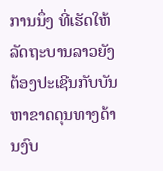ການນຶ່ງ ທີ່ເຮັດໃຫ້ລັດຖະບານລາວຍັງຕ້ອງປະເຊີນກັບບັນຫາຂາດດຸນທາງດ້ານງົບ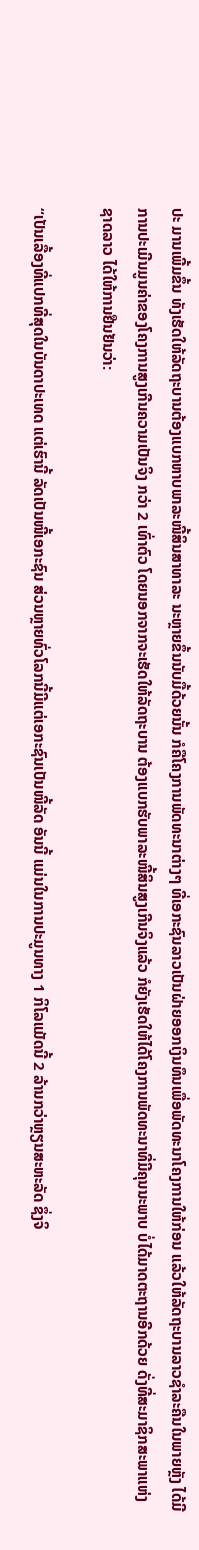ປະ ມານເພີ້ມຂຶ້ນ ທັງເຮັດໃຫ້ລັດຖະບານຕ້ອງແບກຫາບພາລະໜີ້ສິນສາທາລະ ນະຫຼາຍຂຶ້ນນັບມື້ດ້ວຍນັ້ນ ກໍຄືໂຄງການພັດທະນາຕ່າງໆ ທີ່ເອກະຊົນລາວເປັນຝ່າຍອອກເງິນທຶນເພື່ອພັດທະນາໂຄງການໃຫ້ກ່ອນ ແລ້ວໃຫ້ລັດຖະບານລາວຊໍາລະຄືນໃນພາຍຫຼັງ ໄດ້ມີການປະເມີນມູນຄ່າຂອງໂຄງການສູງເກີນຄວາມເປັນຈິງ ກວ່າ 2 ເທົ່າຕົວ ໂດຍນອກຈາກຈະເຮັດໃຫ້ລັດຖະບານ ຕ້ອງແບກຮັບພາລະໜີ້ສິນສູງເກີນຈິງແລ້ວ ກໍຍັງເຮັດໃຫ້ໄດ້ໂຄງການພັດທະນາທີ່ມີຄຸນນະພາບ ບໍ່ໄດ້ມາດຕະຖານອີກດ້ວຍ ດັ່ງທີ່ສະມາຊິກສະພາແຫ່ງຊາດລາວ ໄດ້ໃຫ້ການຢືນຢັນວ່າ:

“ເປັນເລື້ອງທີ່ແປກທີ່ສຸດໃນບັນດາປະເທດ ແຕ່ເຮົານີ້ ລັດເປັນໜີ້ເອກະຊົນ ສ່ວນຫຼາຍທົ່ວໂລກນີ້ມີແຕ່ເອກະຊົນເປັນໜີ້ລັດ ອັນນີ້ ແມ່ນໃນການປະມູນທາງ 1 ກິໂລແມັດນີ້ 2 ລ້ານກວ່າຫຼຽນສະຫະລັດ ຊຶ່ງຈິ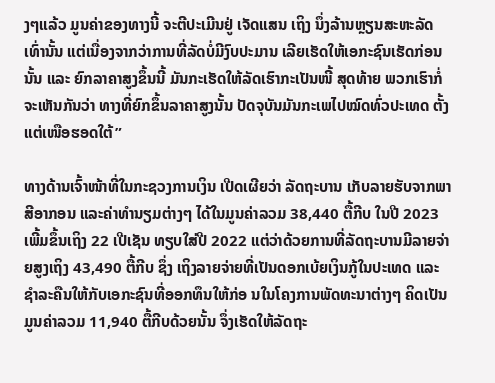ງໆແລ້ວ ມູນຄ່າຂອງທາງນີ້ ຈະຕີປະເມີນຢູ່ ເຈັດແສນ ເຖິງ ນຶ່ງລ້ານຫຼຽນສະຫະລັດເທົ່ານັ້ນ ແຕ່ເນື່ອງຈາກວ່າການທີ່ລັດບໍ່ມີງົບປະມານ ເລີຍເຮັດໃຫ້ເອກະຊົນເຮັດກ່ອນນັ້ນ ແລະ ຍົກລາຄາສູງຂຶ້ນນີ້ ມັນກະເຮັດໃຫ້ລັດເຮົາກະເປັນໜີ້ ສຸດທ້າຍ ພວກເຮົາກໍ່ຈະເຫັນກັນວ່າ ທາງທີ່ຍົກຂຶ້ນລາຄາສູງນັ້ນ ປັດຈຸບັນມັນກະເພໄປໝົດທົ່ວປະເທດ ຕັ້ງແຕ່ເໜືອຮອດໃຕ້”

ທາງດ້ານເຈົ້າໜ້າທີ່ໃນກະຊວງການເງິນ ເປີດເຜີຍວ່າ ລັດຖະບານ ເກັບລາຍຮັບຈາກພາສີອາກອນ ແລະຄ່າທຳນຽມຕ່າງໆ ໄດ້ໃນມູນຄ່າລວມ 38,440 ຕື້ກີບ ໃນປີ 2023 ເພີ້ມຂຶ້ນເຖິງ 22 ເປີເຊັນ ທຽບໃສ່ປີ 2022 ແຕ່ວ່າດ້ວຍການທີ່ລັດຖະບານມີລາຍຈ່າຍສູງເຖິງ 43,490 ຕື້ກີບ ຊຶ່ງ ເຖິງລາຍຈ່າຍທີ່ເປັນດອກເບ້ຍເງິນກູ້ໃນປະເທດ ແລະ ຊໍາລະຄືນໃຫ້ກັບເອກະຊົນທີ່ອອກທຶນໃຫ້ກ່ອ ນໃນໂຄງການພັດທະນາຕ່າງໆ ຄິດເປັນມູນຄ່າລວມ 11,940 ຕື້ກີບດ້ວຍນັ້ນ ຈຶ່ງເຮັດໃຫ້ລັດຖະ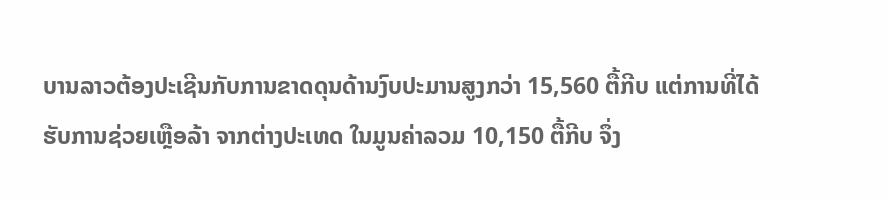ບານລາວຕ້ອງປະເຊີນກັບການຂາດດຸນດ້ານງົບປະມານສູງກວ່າ 15,560 ຕື້ກີບ ແຕ່ການທີ່ໄດ້ຮັບການຊ່ວຍເຫຼືອລ້າ ຈາກຕ່າງປະເທດ ໃນມູນຄ່າລວມ 10,150 ຕື້ກີບ ຈຶ່ງ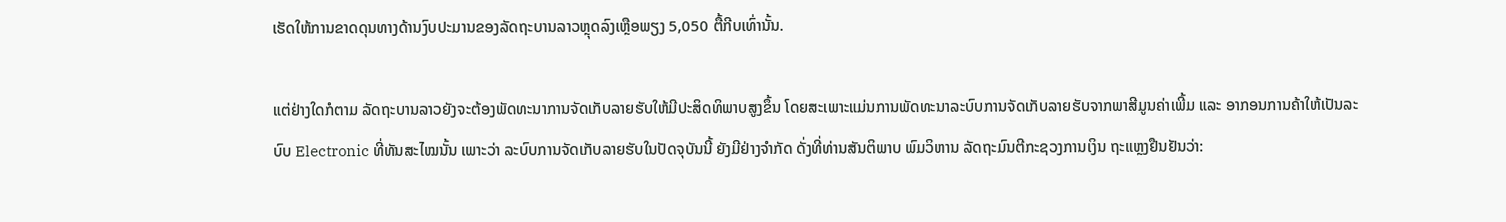ເຮັດໃຫ້ການຂາດດຸນທາງດ້ານງົບປະມານຂອງລັດຖະບານລາວຫຼຸດລົງເຫຼືອພຽງ 5,050 ຕື້ກີບເທົ່ານັ້ນ.

ແຕ່ຢ່າງໃດກໍຕາມ ລັດຖະບານລາວຍັງຈະຕ້ອງພັດທະນາການຈັດເກັບລາຍຮັບໃຫ້ມີປະສິດທິພາບສູງຂຶ້ນ ໂດຍສະເພາະແມ່ນການພັດທະນາລະບົບການຈັດເກັບລາຍຮັບຈາກພາສີມູນຄ່າເພີ້ມ ແລະ ອາກອນການຄ້າໃຫ້ເປັນລະບົບ Electronic ທີ່ທັນສະໄໝນັ້ນ ເພາະວ່າ ລະບົບການຈັດເກັບລາຍຮັບໃນປັດຈຸບັນນີ້ ຍັງມີຢ່າງຈຳກັດ ດັ່ງທີ່ທ່ານສັນຕິພາບ ພົມວິຫານ ລັດຖະມົນຕີກະຊວງການເງິນ ຖະແຫຼງຢືນຢັນວ່າ: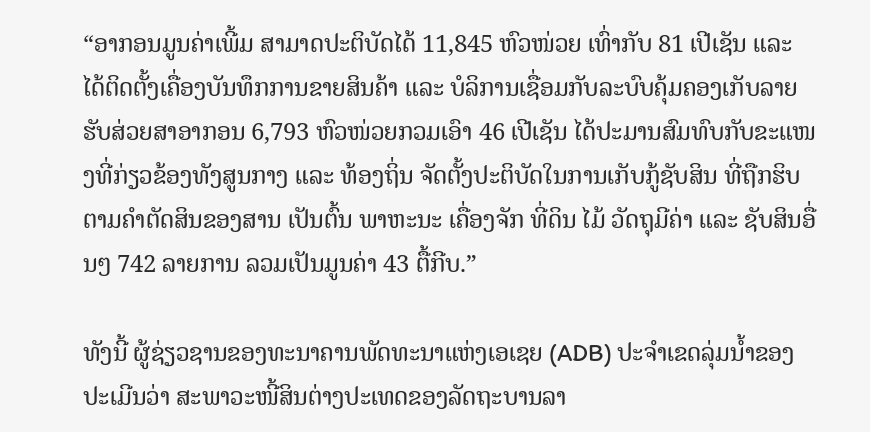“ອາກອນມູນຄ່າເພີ້ມ ສາມາດປະຕິບັດໄດ້ 11,845 ຫົວໜ່ວຍ ເທົ່າກັບ 81 ເປີເຊັນ ແລະ ໄດ້ຕິດຕັ້ງເຄື່ອງບັນທຶກການຂາຍສິນຄ້າ ແລະ ບໍລິການເຊື່ອມກັບລະບົບຄຸ້ມຄອງເກັບລາຍຮັບສ່ວຍສາອາກອນ 6,793 ຫົວໜ່ວຍກວມເອົາ 46 ເປີເຊັນ ໄດ້ປະມານສົມທົບກັບຂະແໜງທີ່ກ່ຽວຂ້ອງທັງສູນກາງ ແລະ ທ້ອງຖິ່ນ ຈັດຕັ້ງປະຕິບັດໃນການເກັບກູ້ຊັບສິນ ທີ່ຖືກຮິບຕາມຄຳຕັດສິນຂອງສານ ເປັນຕົ້ນ ພາຫະນະ ເຄື່ອງຈັກ ທີ່ດິນ ໄມ້ ວັດຖຸມີຄ່າ ແລະ ຊັບສິນອື່ນໆ 742 ລາຍການ ລວມເປັນມູນຄ່າ 43 ຕື້ກີບ.”

ທັງນີ້ ຜູ້ຊ່ຽວຊານຂອງທະນາຄານພັດທະນາແຫ່ງເອເຊຍ (ADB) ປະຈຳເຂດລຸ່ມນໍ້າຂອງ ປະເມີນວ່າ ສະພາວະໜີ້ສິນຕ່າງປະເທດຂອງລັດຖະບານລາ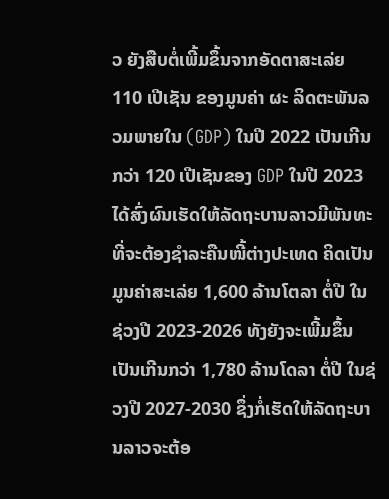ວ ຍັງສືບຕໍ່ເພີ້ມຂຶ້ນຈາກອັດຕາສະເລ່ຍ 110 ເປີເຊັນ ຂອງມູນຄ່າ ຜະ ລິດຕະພັນລວມພາຍໃນ (GDP) ໃນປີ 2022 ເປັນເກີນກວ່າ 120 ເປີເຊັນຂອງ GDP ໃນປີ 2023 ໄດ້ສົ່ງຜົນເຮັດໃຫ້ລັດຖະບານລາວມີພັນທະທີ່ຈະຕ້ອງຊໍາລະຄືນໜີ້ຕ່າງປະເທດ ຄິດເປັນມູນຄ່າສະເລ່ຍ 1,600 ລ້ານໂຕລາ ຕໍ່ປີ ໃນຊ່ວງປີ 2023-2026 ທັງຍັງຈະເພີ້ມຂຶ້ນເປັນເກີນກວ່າ 1,780 ລ້ານໂດລາ ຕໍ່ປີ ໃນຊ່ວງປີ 2027-2030 ຊຶ່ງກໍ່ເຮັດໃຫ້ລັດຖະບານລາວຈະຕ້ອ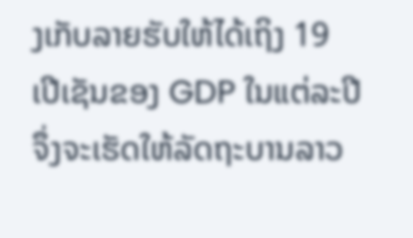ງເກັບລາຍຮັບໃຫ້ໄດ້ເຖິງ 19 ເປີເຊັນຂອງ GDP ໃນແຕ່ລະປີ ຈຶ່ງຈະເຮັດໃຫ້ລັດຖະບານລາວ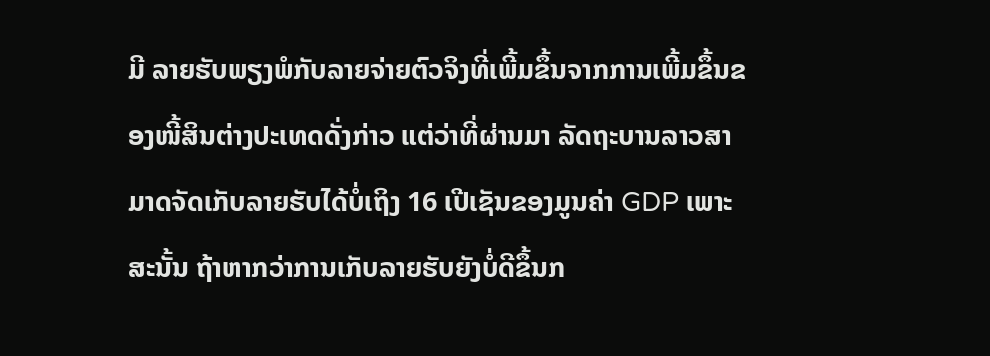ມີ ລາຍຮັບພຽງພໍກັບລາຍຈ່າຍຕົວຈິງທີ່ເພີ້ມຂຶ້ນຈາກການເພີ້ມຂຶ້ນຂອງໜີ້ສິນຕ່າງປະເທດດັ່ງກ່າວ ແຕ່ວ່າທີ່ຜ່ານມາ ລັດຖະບານລາວສາມາດຈັດເກັບລາຍຮັບໄດ້ບໍ່ເຖິງ 16 ເປີເຊັນຂອງມູນຄ່າ GDP ເພາະສະນັ້ນ ຖ້າຫາກວ່າການເກັບລາຍຮັບຍັງບໍ່ດີຂຶ້ນກ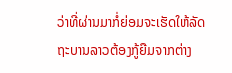ວ່າທີ່ຜ່ານມາກໍ່ຍ່ອມຈະເຮັດໃຫ້ລັດຖະບານລາວຕ້ອງກູ້ຍືມຈາກຕ່າງ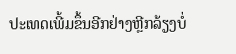ປະເທດເພີ້ມຂຶ້ນອີກຢ່າງຫຼີກລ້ຽງບໍ່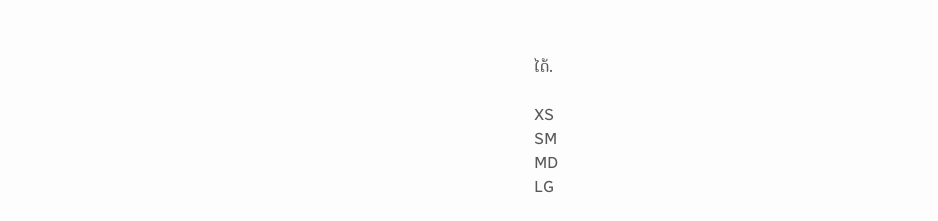ໄດ້.

XS
SM
MD
LG